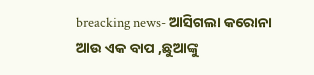breacking news- ଆସିଗଲା କରୋନା ଆଉ ଏକ ବାପ ,ଛୁଆଙ୍କୁ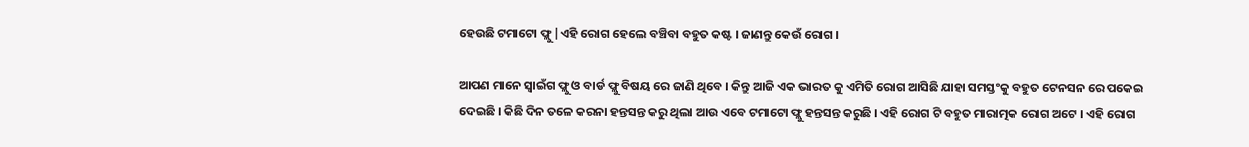ହେଉଛି ଟମାଟୋ ଫ୍ଲୁ |ଏହି ରୋଗ ହେଲେ ବଞ୍ଚିବା ବହୁତ କଷ୍ଟ । ଜାଣନ୍ତୁ କେଉଁ ରୋଗ ।

ଆପଣ ମାନେ ସ୍ବାଇଁଗ ଫ୍ଲୁ ଓ ବାର୍ଡ ଫ୍ଲୁ ବିଷୟ ରେ ଜାଣି ଥିବେ । କିନ୍ତୁ ଆଜି ଏକ ଭାରତ କୁ ଏମିତି ରୋଗ ଆସିଛି ଯାହା ସମସ୍ତଂକୁ ବହୁତ ଟେନସନ ରେ ପକେଇ ଦେଇଛି । କିଛି ଦିନ ତଳେ କରନା ହନ୍ତସନ୍ତ କରୁ ଥିଲା ଆଉ ଏବେ ଟମାଟୋ ଫ୍ଲୁ ହନ୍ତସନ୍ତ କରୁଛି । ଏହି ରୋଗ ଟି ବହୁତ ମାରାତ୍ମକ ରୋଗ ଅଟେ । ଏହି ରୋଗ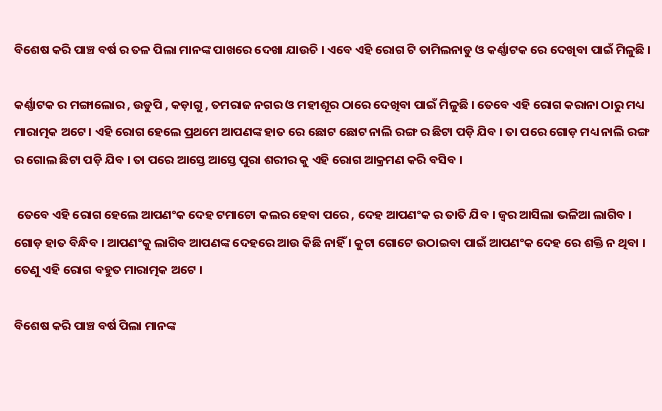ବିଶେଷ କରି ପାଞ୍ଚ ବର୍ଷ ର ତଳ ପିଲା ମାନଙ୍କ ପାଖରେ ଦେଖା ଯାଉଚି । ଏବେ ଏହି ରୋଗ ଟି ତାମିଲନାଡୁ ଓ କର୍ଣ୍ଣାଟକ ରେ ଦେଖିବା ପାଇଁ ମିଳୁଛି ।

କର୍ଣ୍ଣାଟକ ର ମଙ୍ଗାଲୋର , ଉଡୁପି , କଡ଼ାଗୁ , ତମରାଜ ନଗର ଓ ମହୀଶୂର ଠାରେ ଦେଖିବା ପାଇଁ ମିଳୁଛି । ତେବେ ଏହି ରୋଗ କରାନା ଠାରୁ ମଧ୍ୟ ମାରାତ୍ମକ ଅଟେ । ଏହି ରୋଗ ହେଲେ ପ୍ରଥମେ ଆପଣଙ୍କ ହାତ ରେ ଛୋଟ ଛୋଟ ନାଲି ରଙ୍ଗ ର ଛିଟା ପଡ଼ି ଯିବ । ତା ପରେ ଗୋଡ଼ ମଧ୍ୟ ନାଲି ରଙ୍ଗ ର ଗୋଲ ଛିଟା ପଡ଼ି ଯିବ । ତା ପରେ ଆସ୍ତେ ଆସ୍ତେ ପୁରା ଶରୀର କୁ ଏହି ରୋଗ ଆକ୍ରମଣ କରି ବସିବ ।

 ତେବେ ଏହି ରୋଗ ହେଲେ ଆପଣଂକ ଦେହ ଟମାଟୋ କଲର ହେବା ପରେ , ଦେହ ଆପଣଂକ ର ତାତି ଯିବ । ଜ୍ୱର ଆସିଲା ଭଳିଆ ଲାଗିବ । ଗୋଡ଼ ହାତ ବିନ୍ଧିବ । ଆପଣଂକୁ ଲାଗିବ ଆପଣଙ୍କ ଦେହରେ ଆଉ କିଛି ନାହିଁ । କୁଟା ଗୋଟେ ଉଠାଇବା ପାଇଁ ଆପଣଂକ ଦେହ ରେ ଶକ୍ତି ନ ଥିବା । ତେଣୁ ଏହି ରୋଗ ବହୁତ ମାରାତ୍ମକ ଅଟେ ।

ବିଶେଷ କରି ପାଞ୍ଚ ବର୍ଷ ପିଲା ମାନଙ୍କ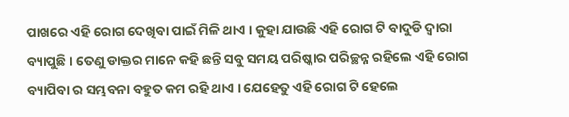ପାଖରେ ଏହି ରୋଗ ଦେଖିବା ପାଇଁ ମିଳି ଥାଏ । କୁହା ଯାଉଛି ଏହି ରୋଗ ଟି ବାଦୁଡି ଦ୍ୱାରା ବ୍ୟାପୁଛି । ତେଣୁ ଡାକ୍ତର ମାନେ କହି ଛନ୍ତି ସବୁ ସମୟ ପରିଷ୍କାର ପରିଚ୍ଛନ୍ନ ରହିଲେ ଏହି ରୋଗ ବ୍ୟାପିବା ର ସମ୍ଭବନା ବହୁତ କମ ରହି ଥାଏ । ଯେହେତୁ ଏହି ରୋଗ ଟି ହେଲେ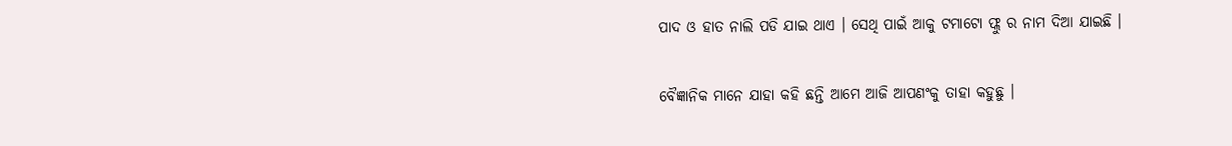ପାଦ ଓ ହାତ ନାଲି ପଡି ଯାଇ ଥାଏ । ସେଥି ପାଇଁ ଆକୁ ଟମାଟୋ ଫ୍ଲୁ ର ନାମ ଦିଆ ଯାଇଛି ।

ବୈଜ୍ଞାନିକ ମାନେ ଯାହା କହି ଛନ୍ତି ଆମେ ଆଜି ଆପଣଂକୁ ତାହା କହୁଛୁ ।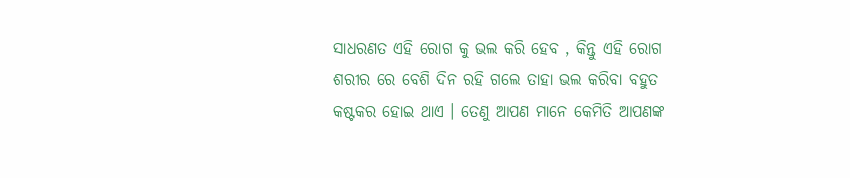ସାଧରଣତ ଏହି ରୋଗ କୁ ଭଲ କରି ହେବ , କିନ୍ତୁ ଏହି ରୋଗ ଶରୀର ରେ ବେଶି ଦିନ ରହି ଗଲେ ତାହା ଭଲ କରିବା ବହୁତ କଷ୍ଟକର ହୋଇ ଥାଏ । ତେଣୁ ଆପଣ ମାନେ କେମିତି ଆପଣଙ୍କ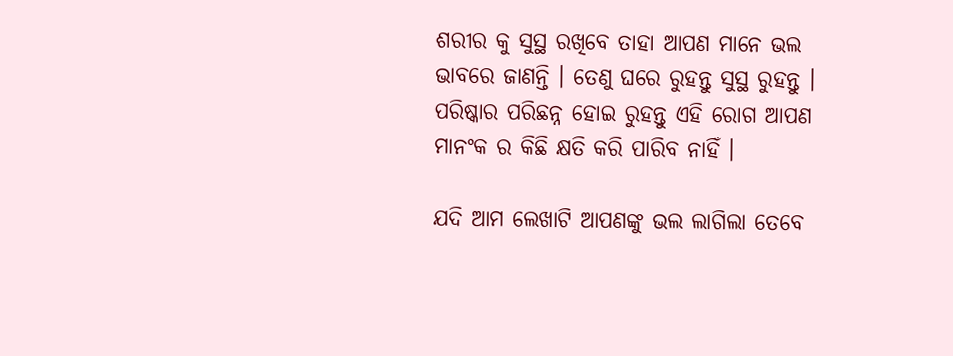ଶରୀର କୁ ସୁସ୍ଥ ରଖିବେ ତାହା ଆପଣ ମାନେ ଭଲ ଭାବରେ ଜାଣନ୍ତି । ତେଣୁ ଘରେ ରୁହନ୍ତୁ ସୁସ୍ଥ ରୁହନ୍ତୁ । ପରିଷ୍କାର ପରିଛନ୍ନ ହୋଇ ରୁହନ୍ତୁ ଏହି ରୋଗ ଆପଣ ମାନଂକ ର କିଛି କ୍ଷତି କରି ପାରିବ ନାହିଁ ।

ଯଦି ଆମ ଲେଖାଟି ଆପଣଙ୍କୁ ଭଲ ଲାଗିଲା ତେବେ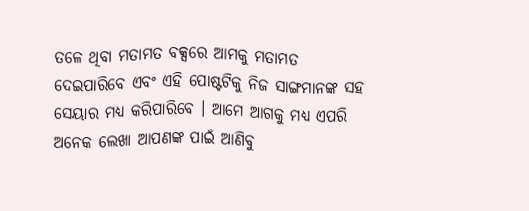ତଳେ ଥିବା ମତାମତ ବକ୍ସରେ ଆମକୁ ମତାମତ ଦେଇପାରିବେ ଏବଂ ଏହି ପୋଷ୍ଟଟିକୁ ନିଜ ସାଙ୍ଗମାନଙ୍କ ସହ ସେୟାର ମଧ୍ୟ କରିପାରିବେ । ଆମେ ଆଗକୁ ମଧ୍ୟ ଏପରି ଅନେକ ଲେଖା ଆପଣଙ୍କ ପାଇଁ ଆଣିବୁ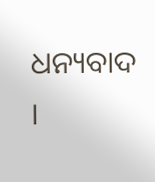ଧନ୍ୟବାଦ ।